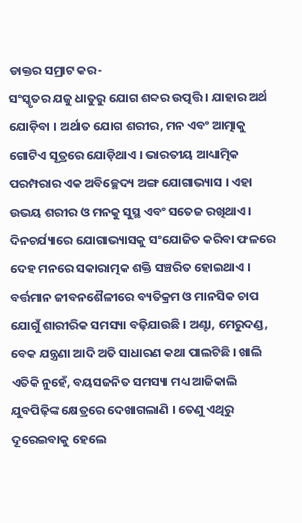ଡାକ୍ତର ସମ୍ରାଟ କର-
ସଂସ୍କୃତର ଯଜୁ ଧାତୁରୁ ଯୋଗ ଶବ୍ଦର ଉତ୍ପତ୍ତି । ଯାହାର ଅର୍ଥ ଯୋଡ଼ିବା । ଅର୍ଥାତ ଯୋଗ ଶରୀର, ମନ ଏବଂ ଆତ୍ମାକୁ ଗୋଟିଏ ସୂତ୍ରରେ ଯୋଡ଼ିଥାଏ । ଭାରତୀୟ ଆଧ୍ୟାତ୍ମିକ ପରମ୍ପରାର ଏକ ଅବିଚ୍ଛେଦ୍ୟ ଅଙ୍ଗ ଯୋଗାଭ୍ୟାସ । ଏହା ଉଭୟ ଶରୀର ଓ ମନକୁ ସୁସ୍ଥ ଏବଂ ସତେଜ ରଖିଥାଏ । ଦିନଚର୍ଯ୍ୟାରେ ଯୋଗାଭ୍ୟାସକୁ ସଂଯୋଜିତ କରିବା ଫଳରେ ଦେହ ମନରେ ସକାରାତ୍ମକ ଶକ୍ତି ସଞ୍ଚରିତ ହୋଇଥାଏ । ବର୍ତ୍ତମାନ ଜୀବନଶୈଳୀରେ ବ୍ୟତିକ୍ରମ ଓ ମାନସିକ ଚାପ ଯୋଗୁଁ ଶାରୀରିକ ସମସ୍ୟା ବଢ଼ିଯାଉଛି । ଅଣ୍ଟା, ମେରୁଦଣ୍ଡ, ବେକ ଯନ୍ତ୍ରଣା ଆଦି ଅତି ସାଧାରଣ କଥା ପାଲଟିଛି । ଖାଲି ଏତିକି ନୁହେଁ, ବୟସଜନିତ ସମସ୍ୟା ମଧ୍ୟ ଆଜିକାଲି ଯୁବପିଢ଼ିଙ୍କ କ୍ଷେତ୍ରରେ ଦେଖାଗଲାଣି । ତେଣୁ ଏଥିରୁ ଦୂରେଇବାକୁ ହେଲେ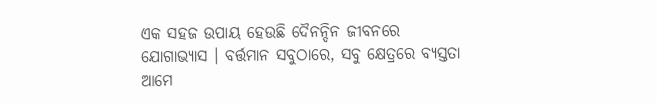ଏକ ସହଜ ଉପାୟ ହେଉଛି ଦୈନନ୍ଦିନ ଜୀବନରେ ଯୋଗାଭ୍ୟାସ । ବର୍ତ୍ତମାନ ସବୁଠାରେ, ସବୁ କ୍ଷେତ୍ରରେ ବ୍ୟସ୍ତତା ଆମେ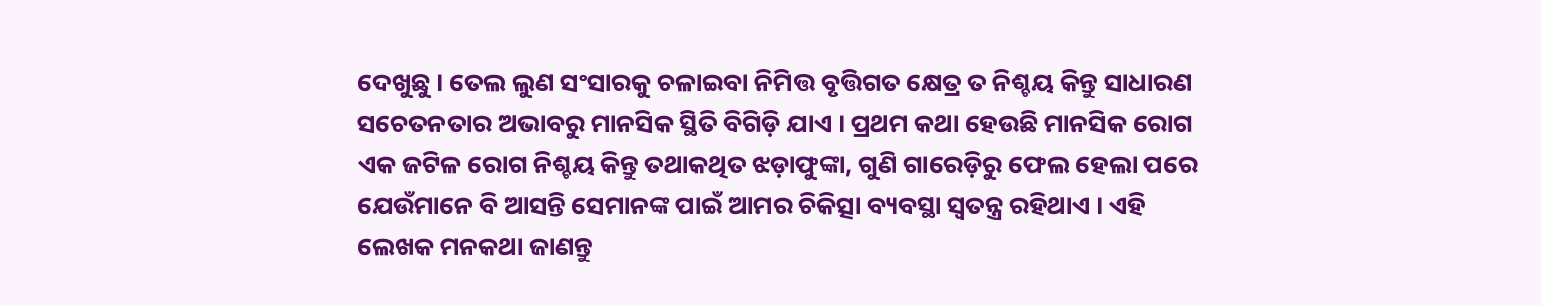ଦେଖୁଛୁ । ତେଲ ଲୁଣ ସଂସାରକୁ ଚଳାଇବା ନିମିତ୍ତ ବୃତ୍ତିଗତ କ୍ଷେତ୍ର ତ ନିଶ୍ଚୟ କିନ୍ତୁ ସାଧାରଣ ସଚେତନତାର ଅଭାବରୁ ମାନସିକ ସ୍ଥିତି ବିଗିଡ଼ି ଯାଏ । ପ୍ରଥମ କଥା ହେଉଛି ମାନସିକ ରୋଗ ଏକ ଜଟିଳ ରୋଗ ନିଶ୍ଚୟ କିନ୍ତୁ ତଥାକଥିତ ଝଡ଼ାଫୁଙ୍କା, ଗୁଣି ଗାରେଡ଼ିରୁ ଫେଲ ହେଲା ପରେ ଯେଉଁମାନେ ବି ଆସନ୍ତି ସେମାନଙ୍କ ପାଇଁ ଆମର ଚିକିତ୍ସା ବ୍ୟବସ୍ଥା ସ୍ୱତନ୍ତ୍ର ରହିଥାଏ । ଏହି ଲେଖକ ମନକଥା ଜାଣନ୍ତୁ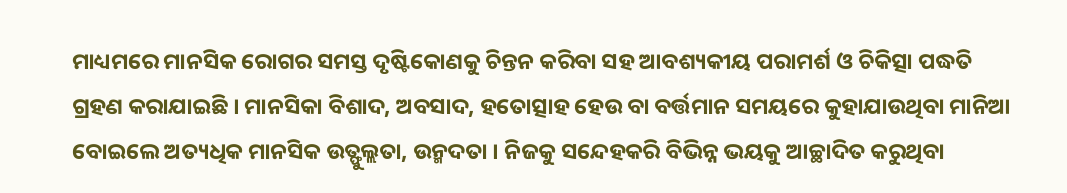ମାଧ୍ୟମରେ ମାନସିକ ରୋଗର ସମସ୍ତ ଦୃଷ୍ଟିକୋଣକୁ ଚିନ୍ତନ କରିବା ସହ ଆବଶ୍ୟକୀୟ ପରାମର୍ଶ ଓ ଚିକିତ୍ସା ପଦ୍ଧତି ଗ୍ରହଣ କରାଯାଇଛି । ମାନସିକା ବିଶାଦ, ଅବସାଦ, ହତୋତ୍ସାହ ହେଉ ବା ବର୍ତ୍ତମାନ ସମୟରେ କୁହାଯାଉଥିବା ମାନିଆ ବୋଇଲେ ଅତ୍ୟଧିକ ମାନସିକ ଉତ୍ଫୁଲ୍ଲତା, ଉନ୍ମଦତା । ନିଜକୁ ସନ୍ଦେହକରି ବିଭିନ୍ନ ଭୟକୁ ଆଚ୍ଛାଦିତ କରୁଥିବା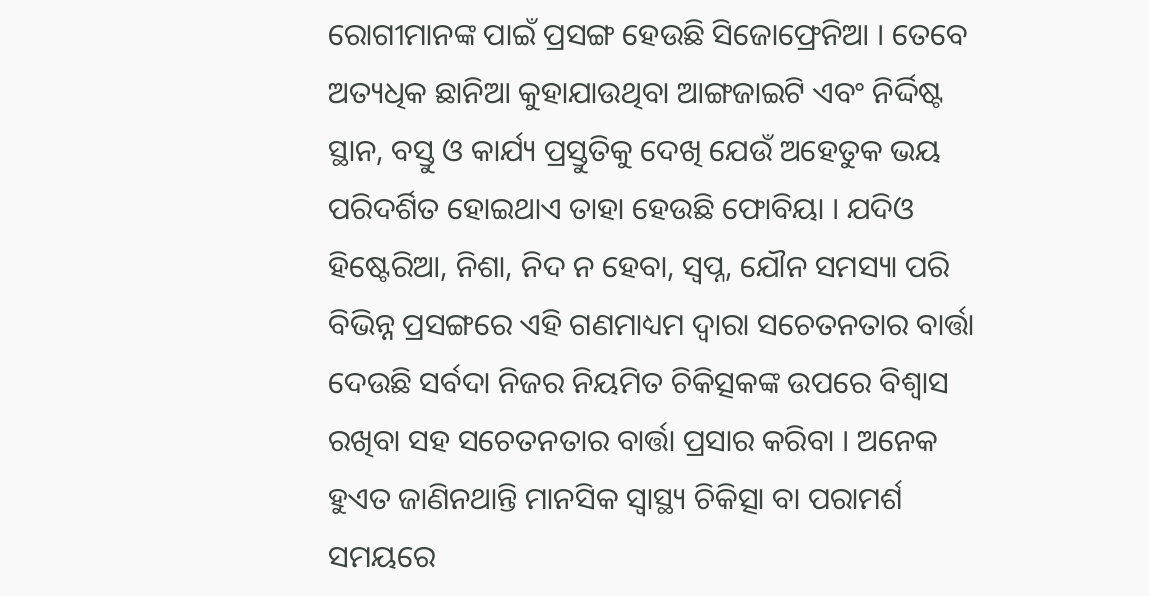ରୋଗୀମାନଙ୍କ ପାଇଁ ପ୍ରସଙ୍ଗ ହେଉଛି ସିଜୋଫ୍ରେନିଆ । ତେବେ ଅତ୍ୟଧିକ ଛାନିଆ କୁହାଯାଉଥିବା ଆଙ୍ଗଜାଇଟି ଏବଂ ନିର୍ଦ୍ଦିଷ୍ଟ ସ୍ଥାନ, ବସ୍ତୁ ଓ କାର୍ଯ୍ୟ ପ୍ରସ୍ତୁତିକୁ ଦେଖି ଯେଉଁ ଅହେତୁକ ଭୟ ପରିଦର୍ଶିତ ହୋଇଥାଏ ତାହା ହେଉଛି ଫୋବିୟା । ଯଦିଓ ହିଷ୍ଟେରିଆ, ନିଶା, ନିଦ ନ ହେବା, ସ୍ୱପ୍ନ, ଯୌନ ସମସ୍ୟା ପରି ବିଭିନ୍ନ ପ୍ରସଙ୍ଗରେ ଏହି ଗଣମାଧ୍ୟମ ଦ୍ୱାରା ସଚେତନତାର ବାର୍ତ୍ତା ଦେଉଛି ସର୍ବଦା ନିଜର ନିୟମିତ ଚିକିତ୍ସକଙ୍କ ଉପରେ ବିଶ୍ୱାସ ରଖିବା ସହ ସଚେତନତାର ବାର୍ତ୍ତା ପ୍ରସାର କରିବା । ଅନେକ ହୁଏତ ଜାଣିନଥାନ୍ତି ମାନସିକ ସ୍ୱାସ୍ଥ୍ୟ ଚିକିତ୍ସା ବା ପରାମର୍ଶ ସମୟରେ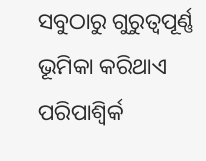ସବୁଠାରୁ ଗୁରୁତ୍ୱପୂର୍ଣ୍ଣ ଭୂମିକା କରିଥାଏ ପରିପାଶ୍ୱିର୍କ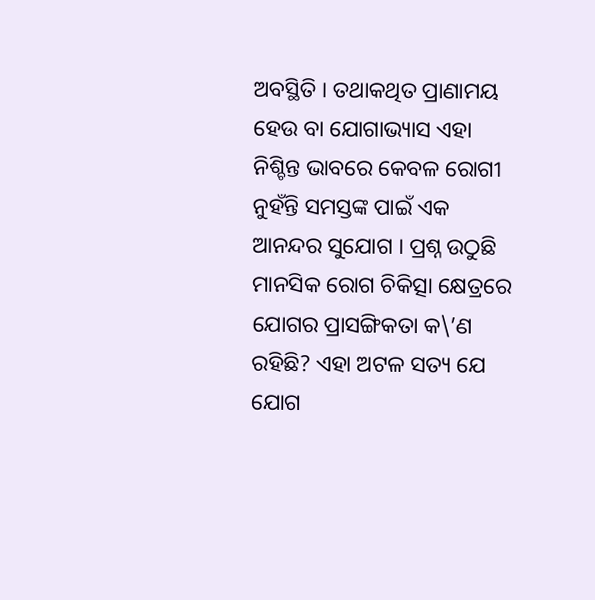ଅବସ୍ଥିତି । ତଥାକଥିତ ପ୍ରାଣାମୟ ହେଉ ବା ଯୋଗାଭ୍ୟାସ ଏହା ନିଶ୍ଚିନ୍ତ ଭାବରେ କେବଳ ରୋଗୀ ନୁହଁନ୍ତି ସମସ୍ତଙ୍କ ପାଇଁ ଏକ ଆନନ୍ଦର ସୁଯୋଗ । ପ୍ରଶ୍ନ ଉଠୁଛି ମାନସିକ ରୋଗ ଚିକିତ୍ସା କ୍ଷେତ୍ରରେ ଯୋଗର ପ୍ରାସଙ୍ଗିକତା କ\’ଣ ରହିଛି? ଏହା ଅଟଳ ସତ୍ୟ ଯେ ଯୋଗ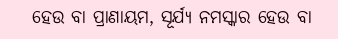ହେଉ ବା ପ୍ରାଣାୟମ, ସୂର୍ଯ୍ୟ ନମସ୍କାର ହେଉ ବା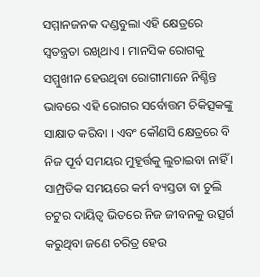ସମ୍ମାନଜନକ ଦଣ୍ଡବୁଲା ଏହି କ୍ଷେତ୍ରରେ ସ୍ୱତନ୍ତ୍ରତା ରଖିଥାଏ । ମାନସିକ ରୋଗକୁ ସମ୍ମୁଖୀନ ହେଉଥିବା ରୋଗୀମାନେ ନିଶ୍ଚିନ୍ତ ଭାବରେ ଏହି ରୋଗର ସର୍ବୋତ୍ତମ ଚିକିତ୍ସକଙ୍କୁ ସାକ୍ଷାତ କରିବା । ଏବଂ କୌଣସି କ୍ଷେତ୍ରରେ ବି ନିଜ ପୂର୍ବ ସମୟର ମୁହୂର୍ତ୍ତକୁ ଲୁଚାଇବା ନାହିଁ । ସାମ୍ପ୍ରତିକ ସମୟରେ କର୍ମ ବ୍ୟସ୍ତତା ବା ଚୁଲି ଚଟୁର ଦାୟିତ୍ୱ ଭିତରେ ନିଜ ଜୀବନକୁ ଉତ୍ସର୍ଗ କରୁଥିବା ଜଣେ ଚରିତ୍ର ହେଉ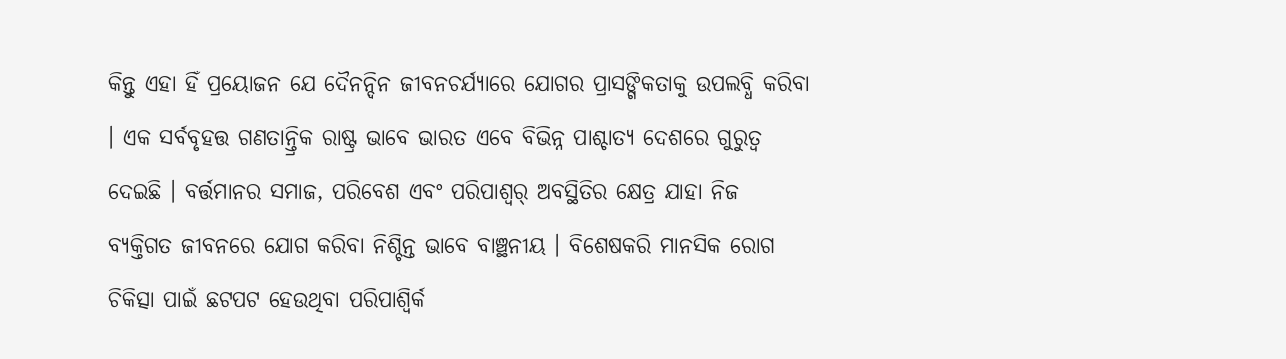କିନ୍ତୁ ଏହା ହିଁ ପ୍ରୟୋଜନ ଯେ ଦୈନନ୍ଦିନ ଜୀବନଚର୍ଯ୍ୟାରେ ଯୋଗର ପ୍ରାସଙ୍ଗିକତାକୁ ଉପଲବ୍ଧି କରିବା । ଏକ ସର୍ବବୃହତ୍ତ ଗଣତାନ୍ତ୍ରିକ ରାଷ୍ଟ୍ର ଭାବେ ଭାରତ ଏବେ ବିଭିନ୍ନ ପାଶ୍ଚାତ୍ୟ ଦେଶରେ ଗୁରୁତ୍ୱ ଦେଇଛି । ବର୍ତ୍ତମାନର ସମାଜ, ପରିବେଶ ଏବଂ ପରିପାଶ୍ୱର୍ ଅବସ୍ଥିତିର କ୍ଷେତ୍ର ଯାହା ନିଜ ବ୍ୟକ୍ତିଗତ ଜୀବନରେ ଯୋଗ କରିବା ନିଶ୍ଚିନ୍ତ ଭାବେ ବାଞ୍ଛନୀୟ । ବିଶେଷକରି ମାନସିକ ରୋଗ ଚିକିତ୍ସା ପାଇଁ ଛଟପଟ ହେଉଥିବା ପରିପାଶ୍ୱିର୍କ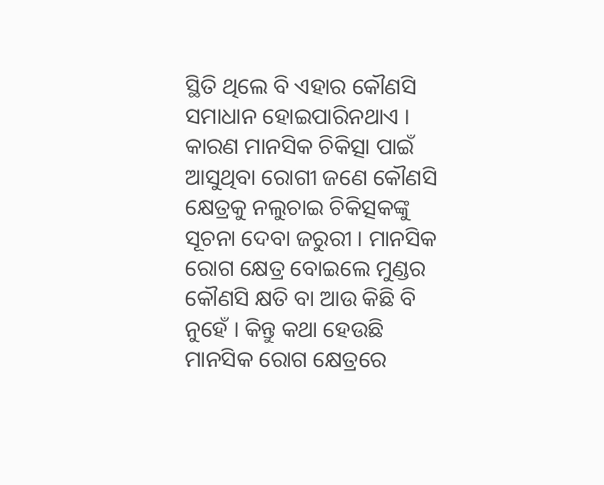ସ୍ଥିତି ଥିଲେ ବି ଏହାର କୌଣସି ସମାଧାନ ହୋଇପାରିନଥାଏ । କାରଣ ମାନସିକ ଚିକିତ୍ସା ପାଇଁ ଆସୁଥିବା ରୋଗୀ ଜଣେ କୌଣସି କ୍ଷେତ୍ରକୁ ନଲୁଚାଇ ଚିକିତ୍ସକଙ୍କୁ ସୂଚନା ଦେବା ଜରୁରୀ । ମାନସିକ ରୋଗ କ୍ଷେତ୍ର ବୋଇଲେ ମୁଣ୍ଡର କୌଣସି କ୍ଷତି ବା ଆଉ କିଛି ବି ନୁହେଁ । କିନ୍ତୁ କଥା ହେଉଛି ମାନସିକ ରୋଗ କ୍ଷେତ୍ରରେ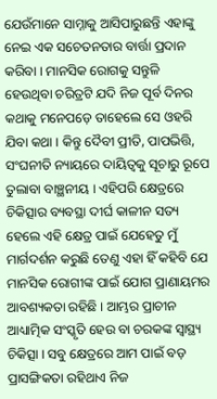ଯେଉଁମାନେ ସାମ୍ନାକୁ ଆସିପାରୁଛନ୍ତି ଏହାଙ୍କୁ ନେଇ ଏକ ସଚେତନତାର ବାର୍ତ୍ତା ପ୍ରଦାନ କରିବା । ମାନସିକ ରୋଗକୁ ସନ୍ତୁଳି ହେଉଥିବା ଚରିତ୍ରଟି ଯଦି ନିଜ ପୂର୍ବ ଦିନର କଥାକୁ ମନେପଡ଼େ ତାହେଲେ ସେ ଓହରି ଯିବା କଥା । କିନ୍ତୁ ଦୈବୀ ପ୍ରୀତି, ପାପଭିତ୍ତି, ସଂଘନୀତି ନ୍ୟାୟରେ ଦାୟିତ୍ୱକୁ ସୂଚାରୁ ରୂପେ ତୁଲାବା ବାଞ୍ଛନୀୟ । ଏହିପରି କ୍ଷେତ୍ରରେ ଚିକିତ୍ସାର ବ୍ୟବସ୍ଥା ଦୀର୍ଘ କାଳୀନ ସତ୍ୟ ହେଲେ ଏହି କ୍ଷେତ୍ର ପାଇଁ ଯେହେତୁ ମୁଁ ମାର୍ଗଦର୍ଶନ କରୁଛି ତେଣୁ ଏହା ହିଁ କହିବି ଯେ ମାନସିକ ରୋଗୀଙ୍କ ପାଇଁ ଯୋଗ ପ୍ରାଣାୟମର ଆବଶ୍ୟକତା ରହିଛି । ଆମ୍ଭର ପ୍ରାଚୀନ ଆଧ୍ୟାତ୍ମିକ ସଂସ୍କୃତି ହେଉ ବା ଚରକଙ୍କ ସ୍ୱାସ୍ଥ୍ୟ ଚିକିତ୍ସା । ସବୁ କ୍ଷେତ୍ରରେ ଆମ ପାଇଁ ବଡ଼ ପ୍ରାସଙ୍ଗିକତା ରହିଥାଏ ନିଜ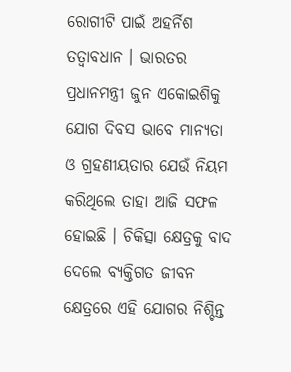ରୋଗୀଟି ପାଇଁ ଅହର୍ନିଶ ତତ୍ୱାବଧାନ । ଭାରତର ପ୍ରଧାନମନ୍ତ୍ରୀ ଜୁନ ଏକୋଇଶିକୁ ଯୋଗ ଦିବସ ଭାବେ ମାନ୍ୟତା ଓ ଗ୍ରହଣୀୟତାର ଯେଉଁ ନିୟମ କରିଥିଲେ ତାହା ଆଜି ସଫଳ ହୋଇଛି । ଚିକିତ୍ସା କ୍ଷେତ୍ରକୁ ବାଦ ଦେଲେ ବ୍ୟକ୍ତିଗତ ଜୀବନ କ୍ଷେତ୍ରରେ ଏହି ଯୋଗର ନିଶ୍ଚିନ୍ତ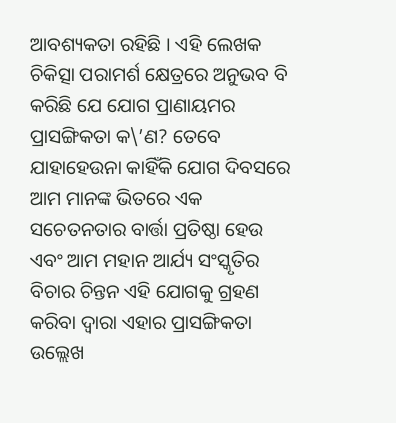ଆବଶ୍ୟକତା ରହିଛି । ଏହି ଲେଖକ ଚିକିତ୍ସା ପରାମର୍ଶ କ୍ଷେତ୍ରରେ ଅନୁଭବ ବି କରିଛି ଯେ ଯୋଗ ପ୍ରାଣାୟମର ପ୍ରାସଙ୍ଗିକତା କ\’ଣ? ତେବେ ଯାହାହେଉନା କାହିଁକି ଯୋଗ ଦିବସରେ ଆମ ମାନଙ୍କ ଭିତରେ ଏକ ସଚେତନତାର ବାର୍ତ୍ତା ପ୍ରତିଷ୍ଠା ହେଉ ଏବଂ ଆମ ମହାନ ଆର୍ଯ୍ୟ ସଂସ୍କୃତିର ବିଚାର ଚିନ୍ତନ ଏହି ଯୋଗକୁ ଗ୍ରହଣ କରିବା ଦ୍ୱାରା ଏହାର ପ୍ରାସଙ୍ଗିକତା ଉଲ୍ଲେଖ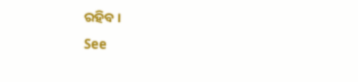ରହିବ ।
See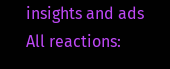insights and ads
All reactions: